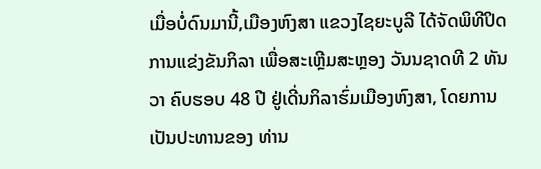ເມື່ອບໍ່ດົນມານີ້,ເມືອງຫົງສາ ແຂວງໄຊຍະບູລີ ໄດ້ຈັດພິທີປິດການແຂ່ງຂັນກິລາ ເພື່ອສະເຫຼີມສະຫຼອງ ວັນນຊາດທີ 2 ທັນວາ ຄົບຮອບ 48 ປີ ຢູ່ເດີ່ນກິລາຮົ່ມເມືອງຫົງສາ, ໂດຍການເປັນປະທານຂອງ ທ່ານ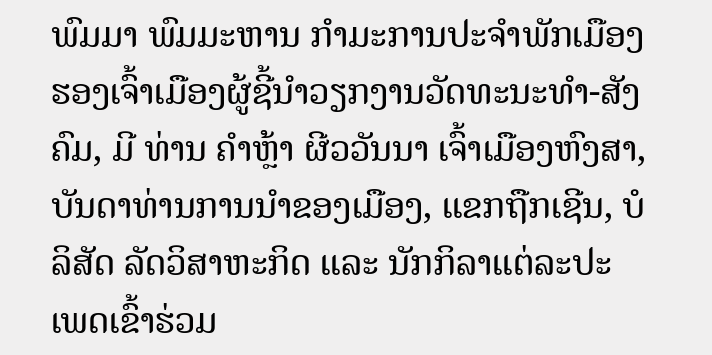ພົມມາ ພົມມະຫານ ກໍາມະການປະຈໍາພັກເມືອງຮອງເຈົ້າເມືອງຜູ້ຊີ້ນໍາວຽກງານວັດທະນະທໍາ-ສັງຄົມ, ມີ ທ່ານ ຄໍາຫຼ້າ ຜີວວັນນາ ເຈົ້າເມືອງຫົງສາ, ບັນດາທ່ານການນຳຂອງເມືອງ, ແຂກຖືກເຊີນ, ບໍລິສັດ ລັດວິສາຫະກິດ ແລະ ນັກກິລາແຕ່ລະປະເພດເຂົ້າຮ່ວມ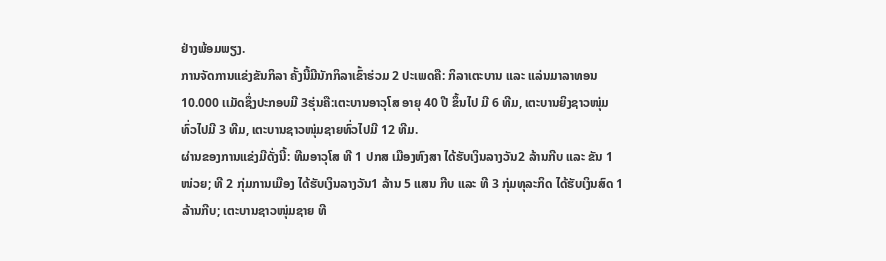ຢ່າງພ້ອມພຽງ.
ການຈັດການແຂ່ງຂັນກິລາ ຄັ້ງນີ້ມີນັກກິລາເຂົ້າຮ່ວມ 2 ປະເພດຄື: ກິລາເຕະບານ ແລະ ແລ່ນມາລາທອນ 10.000 ເເມັດຊຶ່ງປະກອບມີ 3ຮຸ່ນຄື:ເຕະບານອາວຸໂສ ອາຍຸ 40 ປີ ຂຶ້ນໄປ ມີ 6 ທີມ, ເຕະບານຍິງຊາວໜຸ່ມທົ່ວໄປມີ 3 ທີມ, ເຕະບານຊາວໜຸ່ມຊາຍທົ່ວໄປມີ 12 ທີມ.
ຜ່ານຂອງການແຂ່ງມີດັ່ງນີ້: ທີມອາວຸໂສ ທີ 1 ປກສ ເມືອງຫົງສາ ໄດ້ຮັບເງິນລາງວັນ2 ລ້ານກີບ ແລະ ຂັນ 1 ໜ່ວຍ; ທີ 2 ກຸ່ມການເມືອງ ໄດ້ຮັບເງິນລາງວັນ1 ລ້ານ 5 ແສນ ກີບ ແລະ ທີ 3 ກຸ່ມທຸລະກິດ ໄດ້ຮັບເງິນສົດ 1 ລ້ານກີບ; ເຕະບານຊາວໜຸ່ມຊາຍ ທີ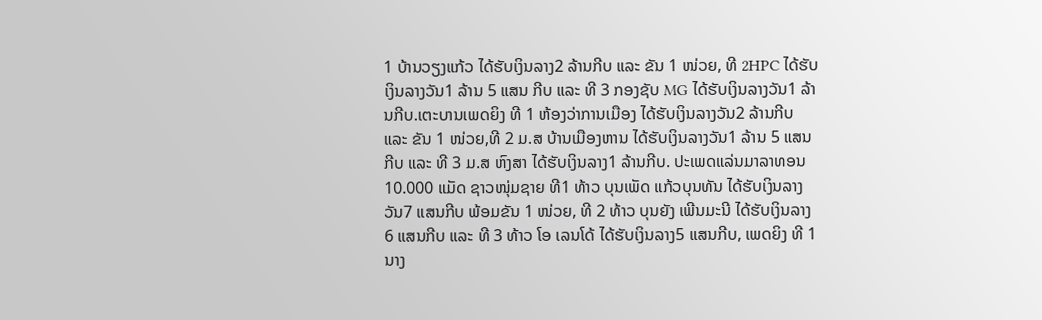1 ບ້ານວຽງແກ້ວ ໄດ້ຮັບເງິນລາງ2 ລ້ານກີບ ແລະ ຂັນ 1 ໜ່ວຍ, ທີ 2HPC ໄດ້ຮັບເງິນລາງວັນ1 ລ້ານ 5 ແສນ ກີບ ແລະ ທີ 3 ກອງຊັບ MG ໄດ້ຮັບເງິນລາງວັນ1 ລ້ານກີບ.ເຕະບານເພດຍິງ ທີ 1 ຫ້ອງວ່າການເມືອງ ໄດ້ຮັບເງິນລາງວັນ2 ລ້ານກີບ ແລະ ຂັນ 1 ໜ່ວຍ,ທີ 2 ມ.ສ ບ້ານເມືອງຫານ ໄດ້ຮັບເງິນລາງວັນ1 ລ້ານ 5 ແສນ ກີບ ແລະ ທີ 3 ມ.ສ ຫົງສາ ໄດ້ຮັບເງິນລາງ1 ລ້ານກີບ. ປະເພດແລ່ນມາລາທອນ 10.000 ແມັດ ຊາວໜຸ່ມຊາຍ ທີ1 ທ້າວ ບຸນເພັດ ແກ້ວບຸນທັນ ໄດ້ຮັບເງິນລາງວັນ7 ແສນກີບ ພ້ອມຂັນ 1 ໜ່ວຍ, ທີ 2 ທ້າວ ບຸນຍັງ ເພີນມະນີ ໄດ້ຮັບເງິນລາງ6 ແສນກີບ ແລະ ທີ 3 ທ້າວ ໂອ ເລນໂດ້ ໄດ້ຮັບເງິນລາງ5 ແສນກີບ, ເພດຍິງ ທີ 1 ນາງ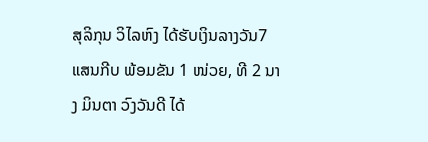ສຸລິກຸນ ວິໄລຫົງ ໄດ້ຮັບເງິນລາງວັນ7 ແສນກີບ ພ້ອມຂັນ 1 ໜ່ວຍ, ທີ 2 ນາງ ມິນຕາ ວົງວັນດີ ໄດ້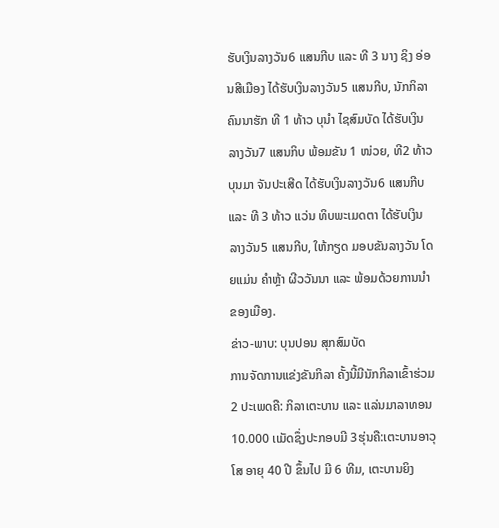ຮັບເງິນລາງວັນ6 ແສນກີບ ແລະ ທີ 3 ນາງ ຊິງ ອ່ອນສີເມືອງ ໄດ້ຮັບເງິນລາງວັນ5 ແສນກີບ, ນັກກິລາຄົນນາຮັກ ທີ 1 ທ້າວ ບຸນໍາ ໄຊສົມບັດ ໄດ້ຮັບເງິນລາງວັນ7 ແສນກິບ ພ້ອມຂັນ 1 ໜ່ວຍ, ທີ2 ທ້າວ ບຸນມາ ຈັນປະເສີດ ໄດ້ຮັບເງິນລາງວັນ6 ແສນກີບ ແລະ ທີ 3 ທ້າວ ແວ່ນ ທິບພະເມດຕາ ໄດ້ຮັບເງິນລາງວັນ5 ແສນກີບ, ໃຫ້ກຽດ ມອບຂັນລາງວັນ ໂດຍແມ່ນ ຄໍາຫຼ້າ ຜີວວັນນາ ແລະ ພ້ອມດ້ວຍການນໍາຂອງເມືອງ.
ຂ່າວ-ພາບ: ບຸນປອນ ສຸກສົມບັດ
ການຈັດການແຂ່ງຂັນກິລາ ຄັ້ງນີ້ມີນັກກິລາເຂົ້າຮ່ວມ 2 ປະເພດຄື: ກິລາເຕະບານ ແລະ ແລ່ນມາລາທອນ 10.000 ເເມັດຊຶ່ງປະກອບມີ 3ຮຸ່ນຄື:ເຕະບານອາວຸໂສ ອາຍຸ 40 ປີ ຂຶ້ນໄປ ມີ 6 ທີມ, ເຕະບານຍິງ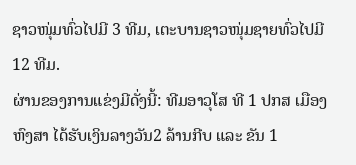ຊາວໜຸ່ມທົ່ວໄປມີ 3 ທີມ, ເຕະບານຊາວໜຸ່ມຊາຍທົ່ວໄປມີ 12 ທີມ.
ຜ່ານຂອງການແຂ່ງມີດັ່ງນີ້: ທີມອາວຸໂສ ທີ 1 ປກສ ເມືອງຫົງສາ ໄດ້ຮັບເງິນລາງວັນ2 ລ້ານກີບ ແລະ ຂັນ 1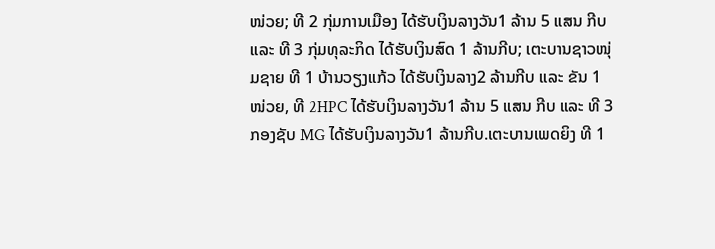ໜ່ວຍ; ທີ 2 ກຸ່ມການເມືອງ ໄດ້ຮັບເງິນລາງວັນ1 ລ້ານ 5 ແສນ ກີບ ແລະ ທີ 3 ກຸ່ມທຸລະກິດ ໄດ້ຮັບເງິນສົດ 1 ລ້ານກີບ; ເຕະບານຊາວໜຸ່ມຊາຍ ທີ 1 ບ້ານວຽງແກ້ວ ໄດ້ຮັບເງິນລາງ2 ລ້ານກີບ ແລະ ຂັນ 1 ໜ່ວຍ, ທີ 2HPC ໄດ້ຮັບເງິນລາງວັນ1 ລ້ານ 5 ແສນ ກີບ ແລະ ທີ 3 ກອງຊັບ MG ໄດ້ຮັບເງິນລາງວັນ1 ລ້ານກີບ.ເຕະບານເພດຍິງ ທີ 1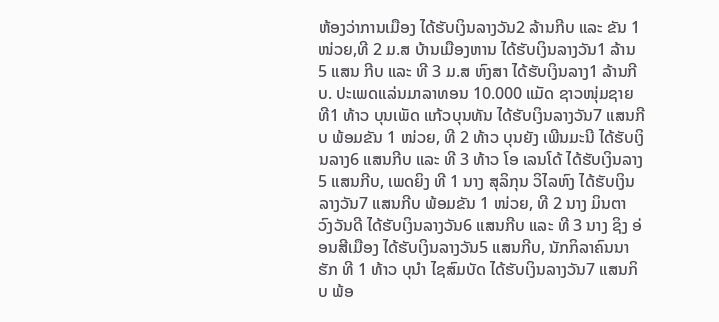ຫ້ອງວ່າການເມືອງ ໄດ້ຮັບເງິນລາງວັນ2 ລ້ານກີບ ແລະ ຂັນ 1 ໜ່ວຍ,ທີ 2 ມ.ສ ບ້ານເມືອງຫານ ໄດ້ຮັບເງິນລາງວັນ1 ລ້ານ 5 ແສນ ກີບ ແລະ ທີ 3 ມ.ສ ຫົງສາ ໄດ້ຮັບເງິນລາງ1 ລ້ານກີບ. ປະເພດແລ່ນມາລາທອນ 10.000 ແມັດ ຊາວໜຸ່ມຊາຍ ທີ1 ທ້າວ ບຸນເພັດ ແກ້ວບຸນທັນ ໄດ້ຮັບເງິນລາງວັນ7 ແສນກີບ ພ້ອມຂັນ 1 ໜ່ວຍ, ທີ 2 ທ້າວ ບຸນຍັງ ເພີນມະນີ ໄດ້ຮັບເງິນລາງ6 ແສນກີບ ແລະ ທີ 3 ທ້າວ ໂອ ເລນໂດ້ ໄດ້ຮັບເງິນລາງ5 ແສນກີບ, ເພດຍິງ ທີ 1 ນາງ ສຸລິກຸນ ວິໄລຫົງ ໄດ້ຮັບເງິນລາງວັນ7 ແສນກີບ ພ້ອມຂັນ 1 ໜ່ວຍ, ທີ 2 ນາງ ມິນຕາ ວົງວັນດີ ໄດ້ຮັບເງິນລາງວັນ6 ແສນກີບ ແລະ ທີ 3 ນາງ ຊິງ ອ່ອນສີເມືອງ ໄດ້ຮັບເງິນລາງວັນ5 ແສນກີບ, ນັກກິລາຄົນນາຮັກ ທີ 1 ທ້າວ ບຸນໍາ ໄຊສົມບັດ ໄດ້ຮັບເງິນລາງວັນ7 ແສນກິບ ພ້ອ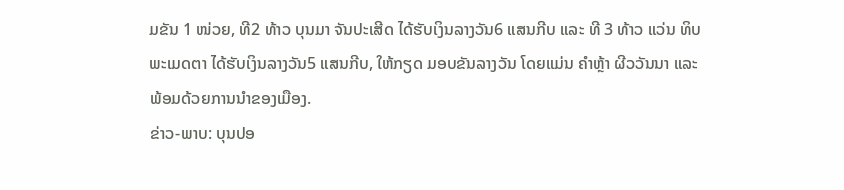ມຂັນ 1 ໜ່ວຍ, ທີ2 ທ້າວ ບຸນມາ ຈັນປະເສີດ ໄດ້ຮັບເງິນລາງວັນ6 ແສນກີບ ແລະ ທີ 3 ທ້າວ ແວ່ນ ທິບພະເມດຕາ ໄດ້ຮັບເງິນລາງວັນ5 ແສນກີບ, ໃຫ້ກຽດ ມອບຂັນລາງວັນ ໂດຍແມ່ນ ຄໍາຫຼ້າ ຜີວວັນນາ ແລະ ພ້ອມດ້ວຍການນໍາຂອງເມືອງ.
ຂ່າວ-ພາບ: ບຸນປອ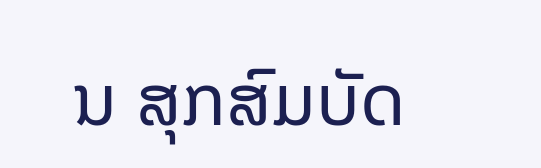ນ ສຸກສົມບັດ